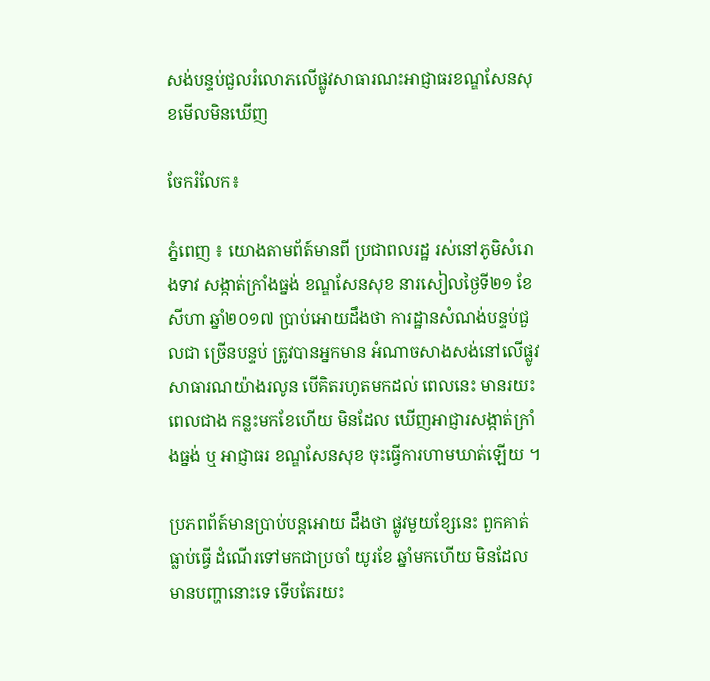សង់បន្ទប់ជួលរំលោភលើផ្លូវសាធារណះអាជ្ញាធរខណ្ឌសែនសុខមើលមិនឃើញ

ចែករំលែក៖

ភ្នំពេញ ៖ យោងតាមព័ត៍មានពី ប្រជាពលរដ្ឋ រស់នៅភូមិសំរោងទាវ សង្កាត់ក្រាំងធ្នង់ ខណ្ឌសែនសុខ នារសៀលថ្ងៃទី២១ ខែ សីហា ឆ្នាំ២០១៧ ប្រាប់អោយដឹងថា ការដ្ឋានសំណង់បន្ទប់ជួលជា ច្រើនបន្ទប់ ត្រូវបានអ្នកមាន អំណាចសាងសង់នៅលើផ្លូវសាធារណយ៉ាងរលូន បើគិតរហូតមកដល់ ពេលនេះ មានរយះពេលជាង កន្លះមកខែហើយ មិនដែល ឃើញអាជ្ញារសង្កាត់ក្រាំងធ្នង់ ឬ អាជ្ញាធរ ខណ្ឌសែនសុខ ចុះធ្វើការហាមឃាត់ឡើយ ។

ប្រភពព័ត៍មានប្រាប់បន្តអោយ ដឹងថា ផ្លូវមួយខ្សែនេះ ពួកគាត់ធ្លាប់ធ្វើ ដំណើរទៅមកជាប្រចាំ យូរខែ ឆ្នាំមកហើយ មិនដែលមានបញ្ហានោះទេ ទើបតែរយះ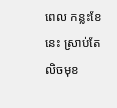ពេល កន្លះខែនេះ ស្រាប់តែលិចមុខ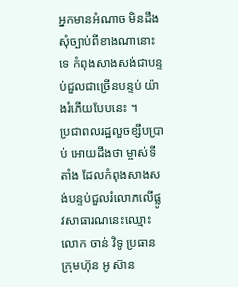អ្នកមានអំណាច មិនដឹងសុំច្បាប់ពីខាងណានោះទេ កំពុងសាងសង់ជាបន្ទប់ជួលជាច្រើនបន្ទប់ យ៉ាងរំភើយបែបនេះ ។
ប្រជាពលរដ្ឋលួចខ្សឹបប្រាប់ អោយដឹងថា ម្ចាស់ទីតាំង ដែលកំពុងសាងសង់បន្ទប់ជួលរំលោភលើផ្លូវសាធារណនេះឈ្មោះ លោក ចាន់ វិទូ ប្រធានក្រុមហ៊ុន អូ ស៊ាន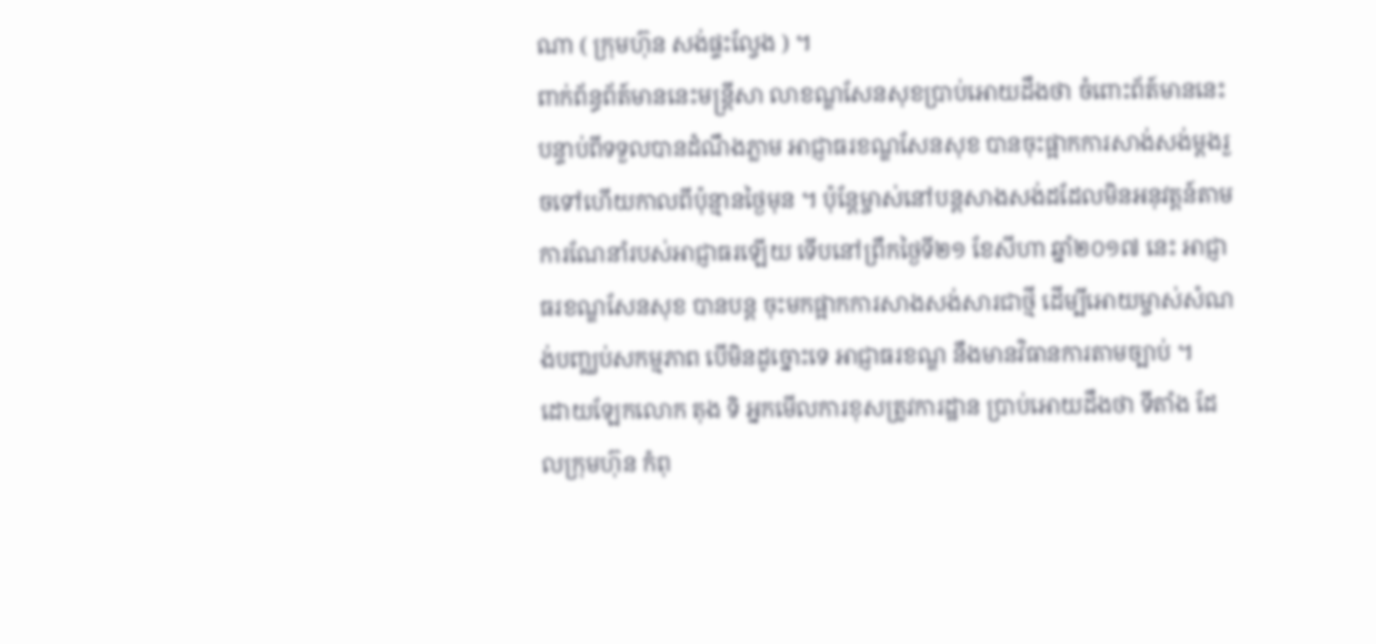ណា ( ក្រុមហ៊ុន សង់ផ្ទះល្វែង ) ។
ពាក់ព័ន្ធព័ត៍មាននេះមន្ត្រីសា លាខណ្ឌសែនសុខប្រាប់អោយដឹងថា ចំពោះព័ត៍មាននេះ បន្ទាប់ពីទទួលបានដំណឹងភ្លាម អាជ្ញាធរខណ្ឌសែនសុខ បានចុះផ្អាកការសាង់សង់ម្តងរួចទៅហើយកាលពីប៉ុន្មានថ្ងៃមុន ។ ប៉ុន្តែម្ចាស់នៅបន្តសាងសង់ដដែលមិនអនុវត្តន៍តាមការណែនាំរបស់អាជ្ញាធរឡើយ ទើបនៅព្រឹកថ្ងៃទី២១ ខែសីហា ឆ្នាំ២០១៧ នេះ អាជ្ញាធរខណ្ឌសែនសុខ បានបន្ត ចុះមកផ្អាកការសាងសង់សារជាថ្មី ដើម្បីអោយម្ចាស់សំណង់បញ្ឈប់សកម្មភាព បើមិនដូច្នោះទេ អាជ្ញាធរខណ្ឌ នឹងមានវិធានការតាមច្បាប់ ។
ដោយឡែកលោក តុង ទិ អ្នកមើលការខុសត្រូវការដ្ឋាន ប្រាប់អោយដឹងថា ទីតាំង ដែលក្រុមហ៊ុន កំពុ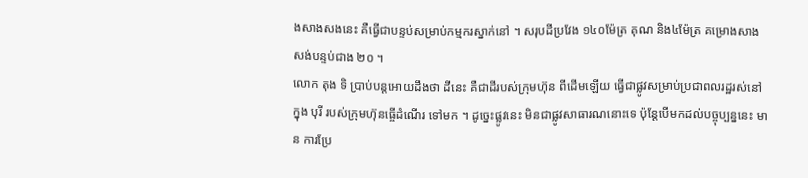ងសាងសងនេះ គឺធ្វើជាបន្ទប់សម្រាប់កម្មករស្នាក់នៅ ។ សរុបដីប្រវែង ១៤០ម៉ែត្រ គុណ និង៤ម៉ែត្រ គម្រោងសាងសង់បន្ទប់ជាង ២០ ។
លោក តុង ទិ ប្រាប់បន្តអោយដឹងថា ដីនេះ គឺជាដីរបស់ក្រុមហ៊ុន ពីដើមឡើយ ធ្វើជាផ្លូវសម្រាប់ប្រជាពលរដ្ឋរស់នៅក្នុង បុរី របស់ក្រុមហ៊ុនធ្ចើដំណើរ ទៅមក ។ ដូច្នេះផ្លូវនេះ មិនជាផ្លូវសាធារណនោះទេ ប៉ុន្តែបើមកដល់បច្ចុប្បន្ននេះ មាន ការប្រែ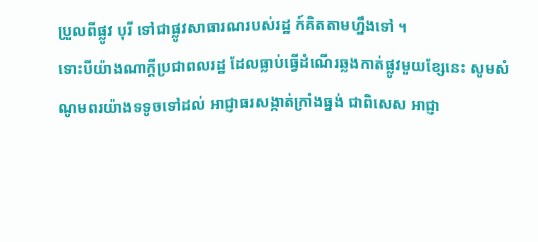ប្រួលពីផ្លូវ បុរី ទៅជាផ្លូវសាធារណរបស់រដ្ឋ ក៍គិតតាមហ្នឹងទៅ ។
ទោះបីយ៉ាងណាក្តីប្រជាពលរដ្ឋ ដែលធ្លាប់ធ្វើដំណើរឆ្លងកាត់ផ្លូវមួយខ្សែនេះ សូមសំណូមពរយ៉ាងទទូចទៅដល់ អាជ្ញាធរសង្កាត់ក្រាំងធ្នង់ ជាពិសេស អាជ្ញា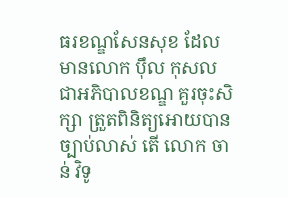ធរខណ្ឌសែនសុខ ដែលមានលោក ប៉ឹល កុសល ជាអភិបាលខណ្ឌ គួរចុះសិក្សា ត្រួតពិនិត្យអោយបានច្បាប់លាស់ តើ លោក ចាន់ វិទូ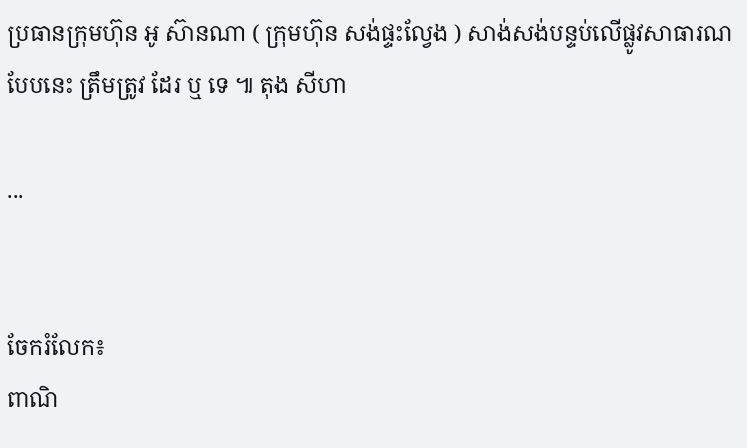ប្រធានក្រុមហ៊ុន អូ ស៊ានណា ( ក្រុមហ៊ុន សង់ផ្ទះល្វែង ) សាង់សង់បន្ទប់លើផ្លូវសាធារណបែបនេះ ត្រឹមត្រូវ ដែរ ឬ ទេ ៕ តុង សីហា

...


ចែករំលែក៖
ពាណិ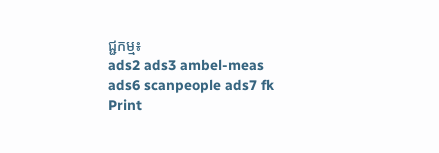ជ្ជកម្ម៖
ads2 ads3 ambel-meas ads6 scanpeople ads7 fk Print